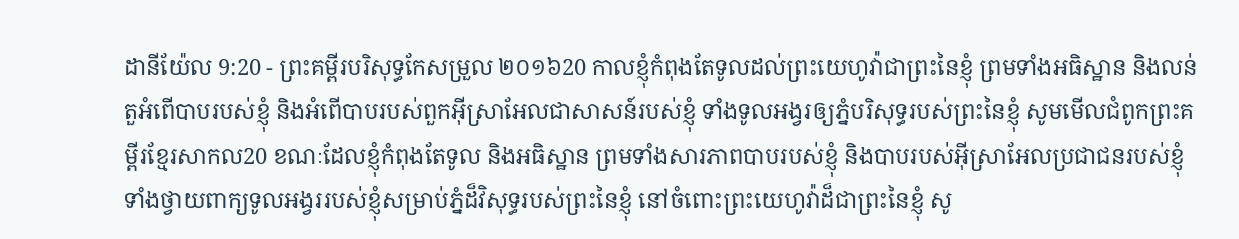ដានីយ៉ែល 9:20 - ព្រះគម្ពីរបរិសុទ្ធកែសម្រួល ២០១៦20 កាលខ្ញុំកំពុងតែទូលដល់ព្រះយេហូវ៉ាជាព្រះនៃខ្ញុំ ព្រមទាំងអធិស្ឋាន និងលន់តួអំពើបាបរបស់ខ្ញុំ និងអំពើបាបរបស់ពួកអ៊ីស្រាអែលជាសាសន៍របស់ខ្ញុំ ទាំងទូលអង្វរឲ្យភ្នំបរិសុទ្ធរបស់ព្រះនៃខ្ញុំ សូមមើលជំពូកព្រះគម្ពីរខ្មែរសាកល20 ខណៈដែលខ្ញុំកំពុងតែទូល និងអធិស្ឋាន ព្រមទាំងសារភាពបាបរបស់ខ្ញុំ និងបាបរបស់អ៊ីស្រាអែលប្រជាជនរបស់ខ្ញុំ ទាំងថ្វាយពាក្យទូលអង្វររបស់ខ្ញុំសម្រាប់ភ្នំដ៏វិសុទ្ធរបស់ព្រះនៃខ្ញុំ នៅចំពោះព្រះយេហូវ៉ាដ៏ជាព្រះនៃខ្ញុំ សូ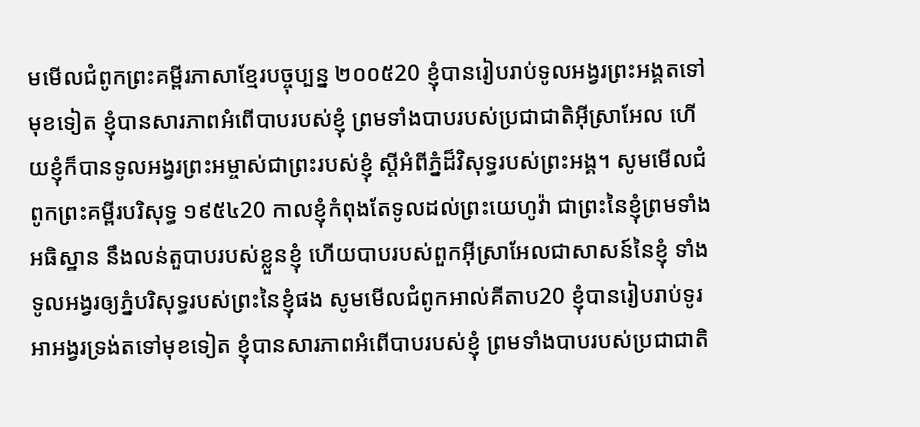មមើលជំពូកព្រះគម្ពីរភាសាខ្មែរបច្ចុប្បន្ន ២០០៥20 ខ្ញុំបានរៀបរាប់ទូលអង្វរព្រះអង្គតទៅមុខទៀត ខ្ញុំបានសារភាពអំពើបាបរបស់ខ្ញុំ ព្រមទាំងបាបរបស់ប្រជាជាតិអ៊ីស្រាអែល ហើយខ្ញុំក៏បានទូលអង្វរព្រះអម្ចាស់ជាព្រះរបស់ខ្ញុំ ស្ដីអំពីភ្នំដ៏វិសុទ្ធរបស់ព្រះអង្គ។ សូមមើលជំពូកព្រះគម្ពីរបរិសុទ្ធ ១៩៥៤20 កាលខ្ញុំកំពុងតែទូលដល់ព្រះយេហូវ៉ា ជាព្រះនៃខ្ញុំព្រមទាំងអធិស្ឋាន នឹងលន់តួបាបរបស់ខ្លួនខ្ញុំ ហើយបាបរបស់ពួកអ៊ីស្រាអែលជាសាសន៍នៃខ្ញុំ ទាំងទូលអង្វរឲ្យភ្នំបរិសុទ្ធរបស់ព្រះនៃខ្ញុំផង សូមមើលជំពូកអាល់គីតាប20 ខ្ញុំបានរៀបរាប់ទូរអាអង្វរទ្រង់តទៅមុខទៀត ខ្ញុំបានសារភាពអំពើបាបរបស់ខ្ញុំ ព្រមទាំងបាបរបស់ប្រជាជាតិ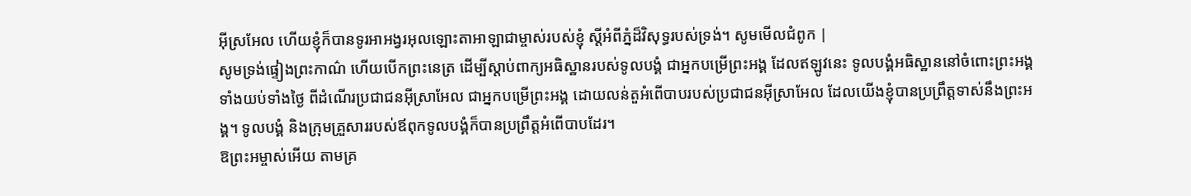អ៊ីស្រអែល ហើយខ្ញុំក៏បានទូរអាអង្វរអុលឡោះតាអាឡាជាម្ចាស់របស់ខ្ញុំ ស្ដីអំពីភ្នំដ៏វិសុទ្ធរបស់ទ្រង់។ សូមមើលជំពូក |
សូមទ្រង់ផ្ទៀងព្រះកាណ៌ ហើយបើកព្រះនេត្រ ដើម្បីស្តាប់ពាក្យអធិស្ឋានរបស់ទូលបង្គំ ជាអ្នកបម្រើព្រះអង្គ ដែលឥឡូវនេះ ទូលបង្គំអធិស្ឋាននៅចំពោះព្រះអង្គទាំងយប់ទាំងថ្ងៃ ពីដំណើរប្រជាជនអ៊ីស្រាអែល ជាអ្នកបម្រើព្រះអង្គ ដោយលន់តួអំពើបាបរបស់ប្រជាជនអ៊ីស្រាអែល ដែលយើងខ្ញុំបានប្រព្រឹត្តទាស់នឹងព្រះអង្គ។ ទូលបង្គំ និងក្រុមគ្រួសាររបស់ឪពុកទូលបង្គំក៏បានប្រព្រឹត្តអំពើបាបដែរ។
ឱព្រះអម្ចាស់អើយ តាមគ្រ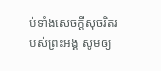ប់ទាំងសេចក្ដីសុចរិតរបស់ព្រះអង្គ សូមឲ្យ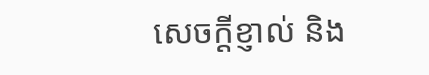សេចក្ដីខ្ញាល់ និង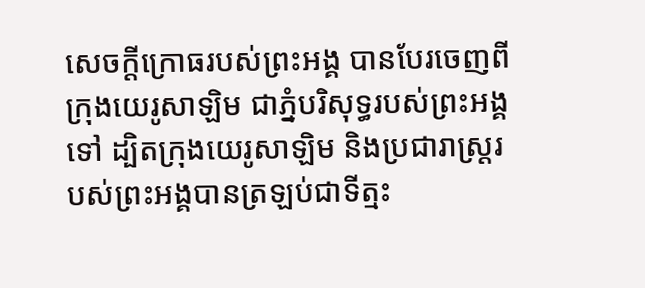សេចក្ដីក្រោធរបស់ព្រះអង្គ បានបែរចេញពីក្រុងយេរូសាឡិម ជាភ្នំបរិសុទ្ធរបស់ព្រះអង្គទៅ ដ្បិតក្រុងយេរូសាឡិម និងប្រជារាស្ត្ររបស់ព្រះអង្គបានត្រឡប់ជាទីត្មះ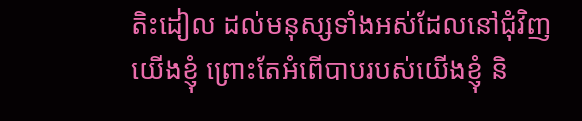តិះដៀល ដល់មនុស្សទាំងអស់ដែលនៅជុំវិញយើងខ្ញុំ ព្រោះតែអំពើបាបរបស់យើងខ្ញុំ និ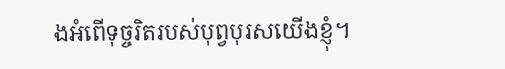ងអំពើទុច្ចរិតរបស់បុព្វបុរសយើងខ្ញុំ។